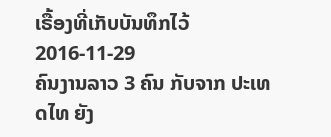ເຣື້ອງທີ່ເກັບບັນທຶກໄວ້
2016-11-29
ຄົນງານລາວ 3 ຄົນ ກັບຈາກ ປະເທດໄທ ຍັງ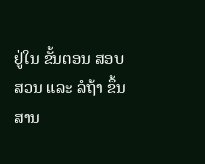ຢູ່ໃນ ຂັ້ນຕອນ ສອບສວນ ແລະ ລໍຖ້າ ຂຶ້ນສານ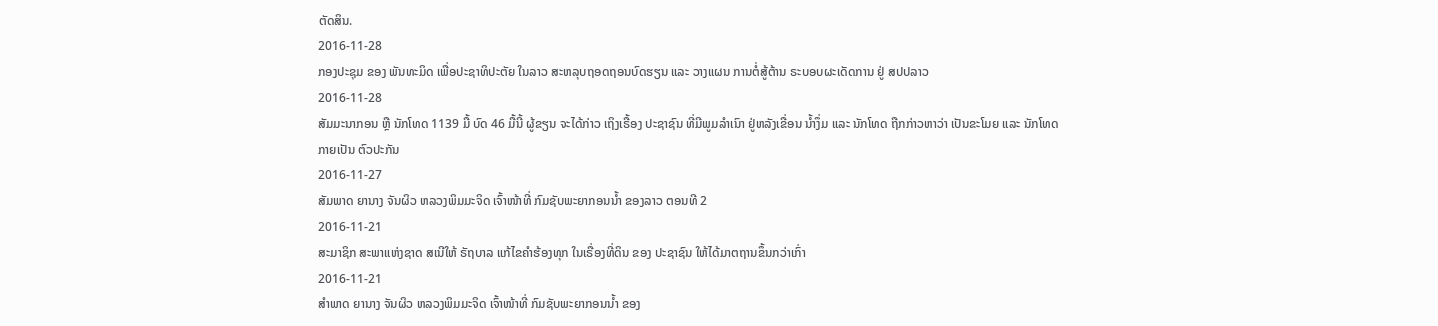ຕັດສິນ.
2016-11-28
ກອງປະຊຸມ ຂອງ ພັນທະມິດ ເພື່ອປະຊາທິປະຕັຍ ໃນລາວ ສະຫລຸບຖອດຖອນບົດຮຽນ ແລະ ວາງແຜນ ການຕໍ່ສູ້ຕ້ານ ຣະບອບຜະເດັດການ ຢູ່ ສປປລາວ
2016-11-28
ສັມມະນາກອນ ຫຼື ນັກໂທດ 1139 ມື້ ບົດ 46 ມື້ນີ້ ຜູ້ຂຽນ ຈະໄດ້ກ່າວ ເຖິງເຣື້ອງ ປະຊາຊົນ ທີ່ມີພູມລໍາເນົາ ຢູ່ຫລັງເຂື່ອນ ນໍ້າງຶ່ມ ແລະ ນັກໂທດ ຖືກກ່າວຫາວ່າ ເປັນຂະໂມຍ ແລະ ນັກໂທດ ກາຍເປັນ ຕົວປະກັນ
2016-11-27
ສັມພາດ ຍານາງ ຈັນຜິວ ຫລວງພິມມະຈິດ ເຈົ້າໜ້າທີ່ ກົມຊັບພະຍາກອນນໍ້າ ຂອງລາວ ຕອນທີ 2
2016-11-21
ສະມາຊິກ ສະພາແຫ່ງຊາດ ສເນີໃຫ້ ຣັຖບາລ ແກ້ໄຂຄໍາຮ້ອງທຸກ ໃນເຣື່ອງທີ່ດິນ ຂອງ ປະຊາຊົນ ໃຫ້ໄດ້ມາຕຖານຂຶ້ນກວ່າເກົ່າ
2016-11-21
ສໍາພາດ ຍານາງ ຈັນຜິວ ຫລວງພິມມະຈິດ ເຈົ້າໜ້າທີ່ ກົມຊັບພະຍາກອນນໍ້າ ຂອງ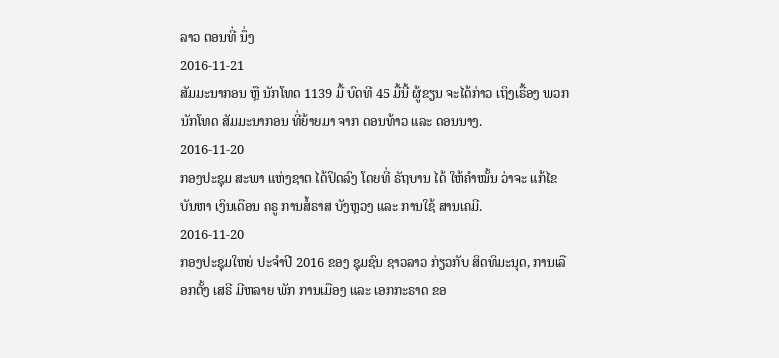ລາວ ຕອນທີ່ ນຶ່ງ
2016-11-21
ສັມມະນາກອນ ຫຼື ນັກໂທດ 1139 ມື້ ບົດທີ 45 ມື້ນີ້ ຜູ້ຂຽນ ຈະໄດ້ກ່າວ ເຖິງເຣື້ອງ ພວກ ນັກໂທດ ສັມມະນາກອນ ທີ່ຍ້າຍມາ ຈາກ ດອນທ້າວ ແລະ ດອນນາງ.
2016-11-20
ກອງປະຊຸມ ສະພາ ແຫ່ງຊາຕ ໄດ້ປິດລົງ ໂດຍທີ່ ຣັຖບານ ໄດ້ ໃຫ້ຄໍາໝັ້ນ ວ່າຈະ ແກ້ໄຂ ບັນຫາ ເງິນເດືອນ ຄຣູ ການສໍ້ຣາສ ບັງຫຼວງ ແລະ ການໃຊ້ ສານເຄມີ.
2016-11-20
ກອງປະຊຸມໃຫຍ່ ປະຈຳປີ 2016 ຂອງ ຊຸມຊົນ ຊາວລາວ ກ່ຽວກັບ ສິດທິມະນຸດ, ການເລືອກຕັ້ງ ເສຣີ ມີຫລາຍ ພັກ ການເມືອງ ແລະ ເອກກະຣາດ ຂອ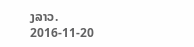ງລາວ.
2016-11-20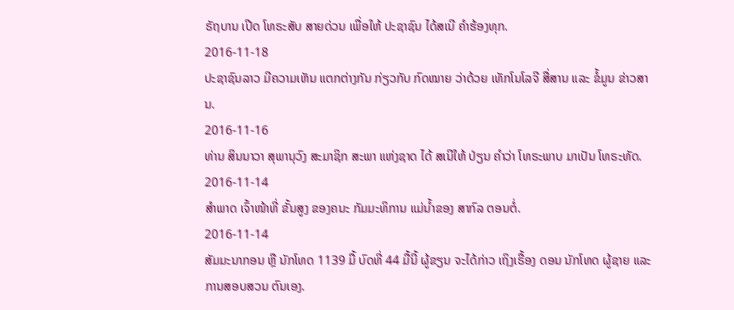ຣັຖບານ ເປີດ ໂທຣະສັບ ສາຍດ່ວນ ເພື່ອໃຫ້ ປະຊາຊົນ ໄດ້ສເນີ ຄຳຮ້ອງທຸກ.
2016-11-18
ປະຊາຊົນລາວ ມີຄວາມເຫັນ ແຕກຕ່າງກັນ ກ່ຽວກັບ ກົດໝາຍ ວ່າດ້ວຍ ເທັກໂນໂລຈີ ສື່ສານ ແລະ ຂໍ້ມູນ ຂ່າວສານ.
2016-11-16
ທ່ານ ສິນນາວາ ສຸພານຸວົງ ສະມາຊິກ ສະພາ ແຫ່ງຊາດ ໄດ້ ສເນີໃຫ້ ປ່ຽນ ຄໍາວ່າ ໂທຣະພາບ ມາເປັນ ໂທຣະທັດ.
2016-11-14
ສໍາພາດ ເຈົ້າໜ້າທີ່ ຂັ້ນສູງ ຂອງຄນະ ກັມມະທິການ ແມ່ນໍ້າຂອງ ສາກົລ ຕອນຕໍ່.
2016-11-14
ສັມມະນາກອນ ຫຼື ນັກໂທດ 1139 ມື້ ບົດທີ່ 44 ມື້ນີ້ ຜູ້ຂຽນ ຈະໄດ້ກ່າວ ເຖິງເຣື້ອງ ດອນ ນັກໂທດ ຜູ້ຊາຍ ແລະ ການສອບສວນ ຕົນເອງ.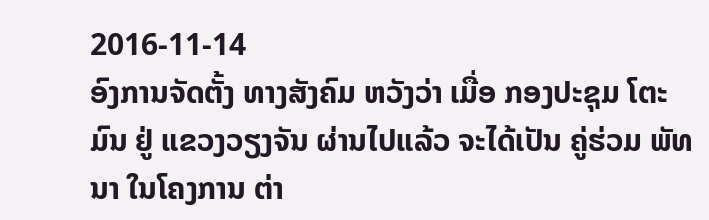2016-11-14
ອົງການຈັດຕັ້ງ ທາງສັງຄົມ ຫວັງວ່າ ເມື່ອ ກອງປະຊຸມ ໂຕະມົນ ຢູ່ ແຂວງວຽງຈັນ ຜ່ານໄປແລ້ວ ຈະໄດ້ເປັນ ຄູ່ຮ່ວມ ພັທນາ ໃນໂຄງການ ຕ່າ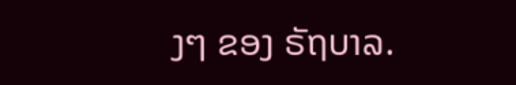ງໆ ຂອງ ຣັຖບາລ.